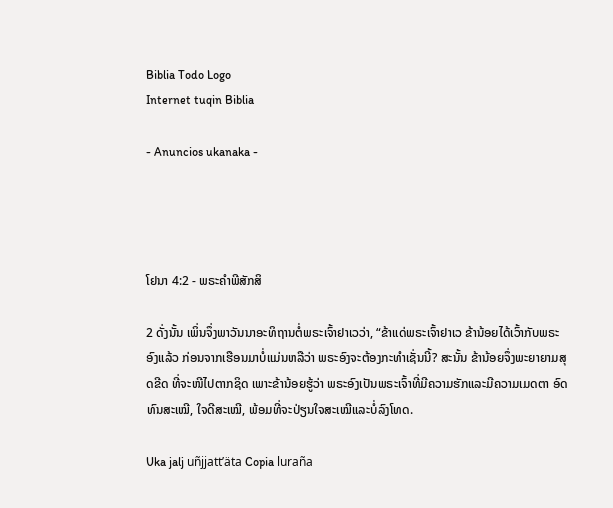Biblia Todo Logo
Internet tuqin Biblia

- Anuncios ukanaka -




ໂຢນາ 4:2 - ພຣະຄຳພີສັກສິ

2 ດັ່ງນັ້ນ ເພິ່ນຈຶ່ງພາວັນນາອະທິຖານຕໍ່ພຣະເຈົ້າຢາເວວ່າ, “ຂ້າແດ່ພຣະເຈົ້າຢາເວ ຂ້ານ້ອຍໄດ້ເວົ້າກັບພຣະອົງແລ້ວ ກ່ອນຈາກເຮືອນມາບໍ່ແມ່ນຫລືວ່າ ພຣະອົງຈະຕ້ອງກະທຳເຊັ່ນນີ້? ສະນັ້ນ ຂ້ານ້ອຍຈຶ່ງພະຍາຍາມສຸດຂີດ ທີ່ຈະໜີໄປຕາກຊິດ ເພາະຂ້ານ້ອຍຮູ້ວ່າ ພຣະອົງເປັນພຣະເຈົ້າທີ່ມີຄວາມຮັກແລະມີຄວາມເມດຕາ ອົດທົນສະເໝີ, ໃຈດີສະເໝີ, ພ້ອມທີ່ຈະປ່ຽນໃຈສະເໝີແລະບໍ່ລົງໂທດ.

Uka jalj uñjjattʼäta Copia luraña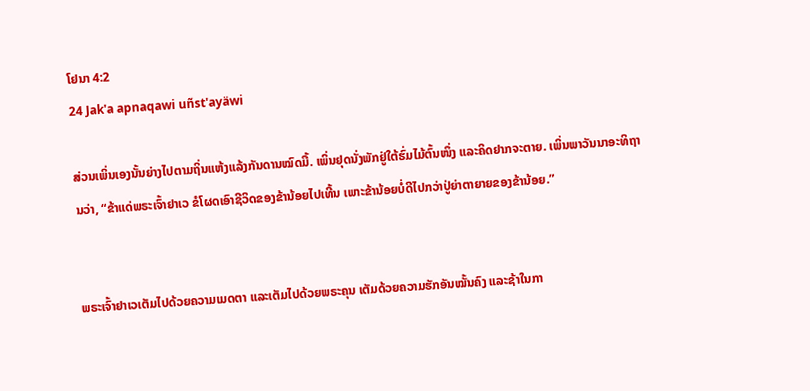ໂຢນາ 4:2
24 Jak'a apnaqawi uñst'ayäwi

ສ່ວນເພິ່ນເອງນັ້ນຍ່າງໄປຕາມຖິ່ນແຫ້ງແລ້ງກັນດານໝົດມື້. ເພິ່ນຢຸດນັ່ງພັກຢູ່ໃຕ້ຮົ່ມໄມ້ຕົ້ນໜຶ່ງ ແລະຄິດຢາກຈະຕາຍ. ເພິ່ນພາວັນນາອະທິຖານວ່າ, “ຂ້າແດ່ພຣະເຈົ້າຢາເວ ຂໍໂຜດເອົາຊີວິດຂອງຂ້ານ້ອຍໄປເທີ້ນ ເພາະຂ້ານ້ອຍບໍ່ດີໄປກວ່າປູ່ຍ່າຕາຍາຍຂອງຂ້ານ້ອຍ.”


ພຣະເຈົ້າຢາເວເຕັມໄປດ້ວຍຄວາມເມດຕາ ແລະເຕັມໄປດ້ວຍພຣະຄຸນ ເຕັມດ້ວຍຄວາມຮັກອັນໝັ້ນຄົງ ແລະຊ້າໃນກາ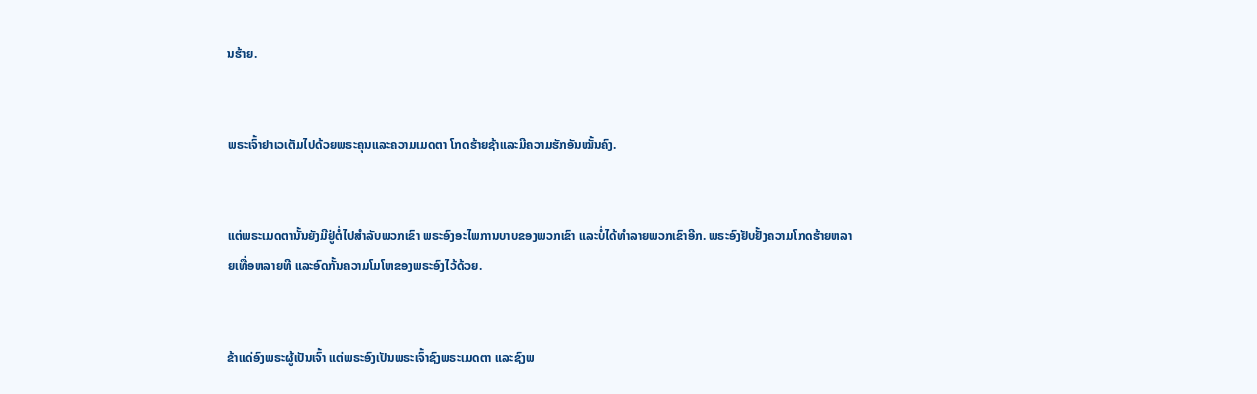ນຮ້າຍ.


ພຣະເຈົ້າຢາເວເຕັມໄປດ້ວຍພຣະຄຸນແລະຄວາມເມດຕາ ໂກດຮ້າຍຊ້າແລະມີຄວາມຮັກອັນໝັ້ນຄົງ.


ແຕ່ພຣະເມດຕານັ້ນຍັງມີຢູ່ຕໍ່ໄປສຳລັບພວກເຂົາ ພຣະອົງອະໄພການບາບຂອງພວກເຂົາ ແລະບໍ່ໄດ້ທຳລາຍພວກເຂົາອີກ. ພຣະອົງຢັບຢັ້ງຄວາມໂກດຮ້າຍຫລາຍເທື່ອຫລາຍທີ ແລະອົດກັ້ນຄວາມໂມໂຫຂອງພຣະອົງໄວ້ດ້ວຍ.


ຂ້າແດ່ອົງພຣະຜູ້ເປັນເຈົ້າ ແຕ່ພຣະອົງເປັນພຣະເຈົ້າຊົງພຣະເມດຕາ ແລະຊົງພ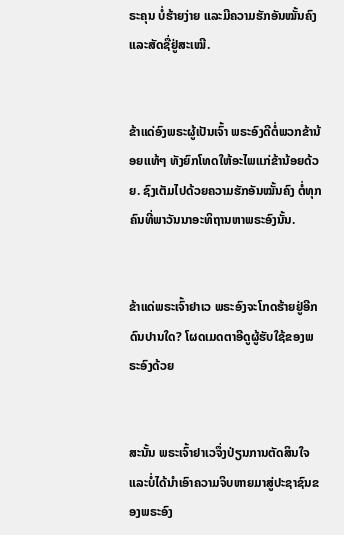ຣະຄຸນ ບໍ່ຮ້າຍງ່າຍ ແລະມີຄວາມຮັກອັນໝັ້ນຄົງ ແລະສັດຊື່ຢູ່ສະເໝີ.


ຂ້າແດ່ອົງພຣະຜູ້ເປັນເຈົ້າ ພຣະອົງດີຕໍ່ພວກຂ້ານ້ອຍແທ້ໆ ທັງຍົກໂທດໃຫ້ອະໄພແກ່ຂ້ານ້ອຍດ້ວຍ. ຊົງເຕັມໄປດ້ວຍຄວາມຮັກອັນໝັ້ນຄົງ ຕໍ່ທຸກຄົນທີ່ພາວັນນາອະທິຖານຫາພຣະອົງນັ້ນ.


ຂ້າແດ່ພຣະເຈົ້າຢາເວ ພຣະອົງຈະໂກດຮ້າຍຢູ່ອີກດົນປານໃດ? ໂຜດເມດຕາອີດູຜູ້ຮັບໃຊ້ຂອງພຣະອົງດ້ວຍ


ສະນັ້ນ ພຣະເຈົ້າຢາເວຈຶ່ງປ່ຽນການຕັດສິນໃຈ ແລະບໍ່ໄດ້ນຳເອົາຄວາມຈິບຫາຍມາສູ່ປະຊາຊົນຂອງພຣະອົງ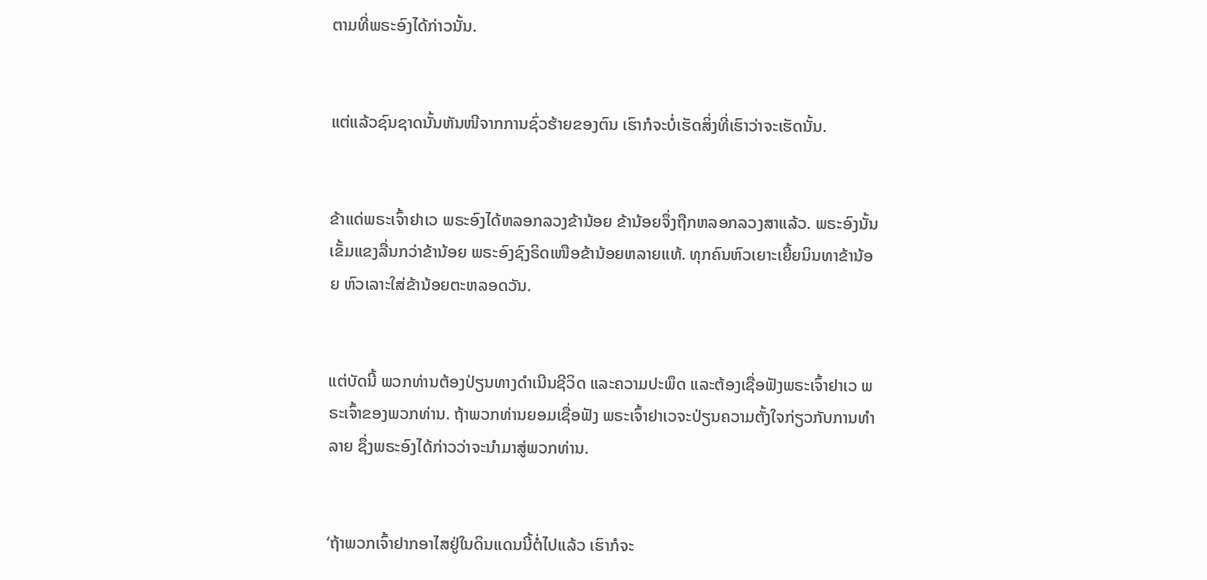ຕາມທີ່ພຣະອົງໄດ້ກ່າວນັ້ນ.


ແຕ່ແລ້ວຊົນຊາດນັ້ນຫັນໜີຈາກການຊົ່ວຮ້າຍຂອງຕົນ ເຮົາກໍຈະບໍ່ເຮັດສິ່ງທີ່ເຮົາວ່າຈະເຮັດນັ້ນ.


ຂ້າແດ່ພຣະເຈົ້າຢາເວ ພຣະອົງໄດ້ຫລອກລວງຂ້ານ້ອຍ ຂ້ານ້ອຍຈຶ່ງຖືກຫລອກລວງສາແລ້ວ. ພຣະອົງນັ້ນເຂັ້ມແຂງລື່ນກວ່າຂ້ານ້ອຍ ພຣະອົງຊົງຣິດເໜືອຂ້ານ້ອຍຫລາຍແທ້. ທຸກຄົນຫົວເຍາະເຍີ້ຍນິນທາຂ້ານ້ອຍ ຫົວເລາະໃສ່ຂ້ານ້ອຍຕະຫລອດວັນ.


ແຕ່ບັດນີ້ ພວກທ່ານຕ້ອງປ່ຽນທາງດຳເນີນຊີວິດ ແລະຄວາມປະພຶດ ແລະຕ້ອງເຊື່ອຟັງພຣະເຈົ້າຢາເວ ພຣະເຈົ້າຂອງພວກທ່ານ. ຖ້າພວກທ່ານຍອມເຊື່ອຟັງ ພຣະເຈົ້າຢາເວຈະປ່ຽນຄວາມຕັ້ງໃຈກ່ຽວກັບການທຳລາຍ ຊຶ່ງພຣະອົງໄດ້ກ່າວວ່າຈະນຳມາສູ່ພວກທ່ານ.


‘ຖ້າພວກເຈົ້າຢາກອາໄສຢູ່ໃນດິນແດນນີ້ຕໍ່ໄປແລ້ວ ເຮົາກໍຈະ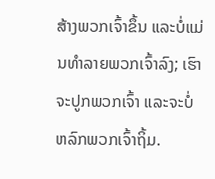ສ້າງພວກເຈົ້າຂຶ້ນ ແລະບໍ່ແມ່ນທຳລາຍພວກເຈົ້າລົງ; ເຮົາຈະປູກພວກເຈົ້າ ແລະຈະບໍ່ຫລົກພວກເຈົ້າຖິ້ມ.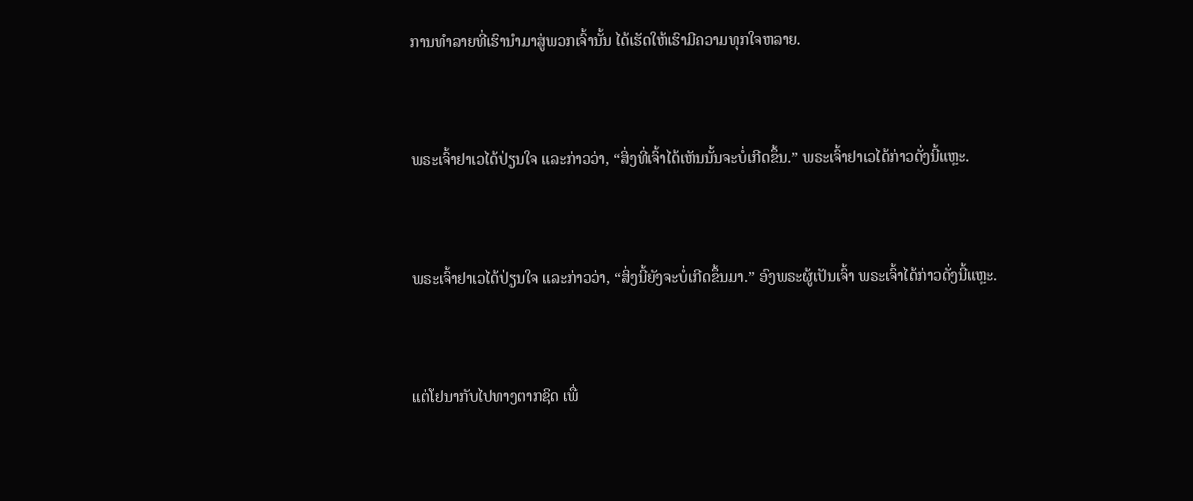ການທຳລາຍທີ່ເຮົານຳມາສູ່ພວກເຈົ້ານັ້ນ ໄດ້ເຮັດໃຫ້ເຮົາມີຄວາມທຸກໃຈຫລາຍ.


ພຣະເຈົ້າຢາເວໄດ້ປ່ຽນໃຈ ແລະກ່າວວ່າ, “ສິ່ງທີ່ເຈົ້າໄດ້ເຫັນນັ້ນຈະບໍ່ເກີດຂຶ້ນ.” ພຣະເຈົ້າຢາເວໄດ້ກ່າວດັ່ງນີ້ແຫຼະ.


ພຣະເຈົ້າຢາເວໄດ້ປ່ຽນໃຈ ແລະກ່າວວ່າ, “ສິ່ງນີ້ຍັງຈະບໍ່ເກີດຂຶ້ນມາ.” ອົງພຣະຜູ້ເປັນເຈົ້າ ພຣະເຈົ້າໄດ້ກ່າວດັ່ງນີ້ແຫຼະ.


ແຕ່ໂຢນາກັບໄປທາງຕາກຊິດ ເພື່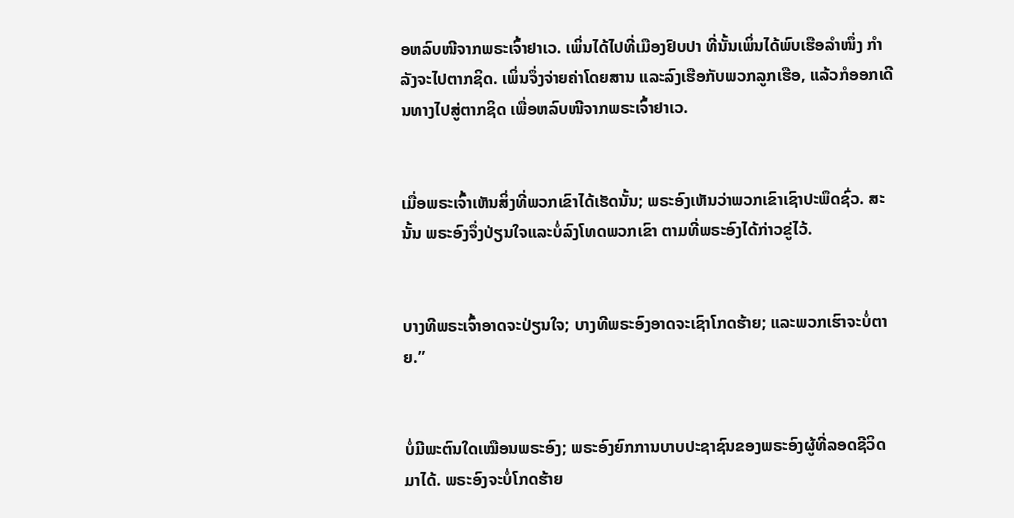ອຫລົບໜີຈາກພຣະເຈົ້າຢາເວ. ເພິ່ນໄດ້ໄປທີ່ເມືອງຢົບປາ ທີ່ນັ້ນເພິ່ນໄດ້ພົບເຮືອລຳໜຶ່ງ ກຳລັງຈະໄປຕາກຊິດ. ເພິ່ນຈຶ່ງຈ່າຍຄ່າໂດຍສານ ແລະລົງເຮືອກັບພວກລູກເຮືອ, ແລ້ວກໍອອກເດີນທາງໄປສູ່ຕາກຊິດ ເພື່ອຫລົບໜີຈາກພຣະເຈົ້າຢາເວ.


ເມື່ອພຣະເຈົ້າເຫັນສິ່ງທີ່ພວກເຂົາໄດ້ເຮັດນັ້ນ; ພຣະອົງເຫັນວ່າພວກເຂົາເຊົາປະພຶດຊົ່ວ. ສະນັ້ນ ພຣະອົງຈຶ່ງປ່ຽນໃຈແລະບໍ່ລົງໂທດພວກເຂົາ ຕາມທີ່ພຣະອົງໄດ້ກ່າວຂູ່ໄວ້.


ບາງທີພຣະເຈົ້າອາດຈະປ່ຽນໃຈ; ບາງທີພຣະອົງອາດຈະເຊົາໂກດຮ້າຍ; ແລະພວກເຮົາຈະບໍ່ຕາຍ.”


ບໍ່ມີພະຕົນໃດເໝືອນພຣະອົງ; ພຣະອົງຍົກການບາບປະຊາຊົນຂອງພຣະອົງຜູ້ທີ່ລອດຊີວິດມາໄດ້. ພຣະອົງຈະບໍ່ໂກດຮ້າຍ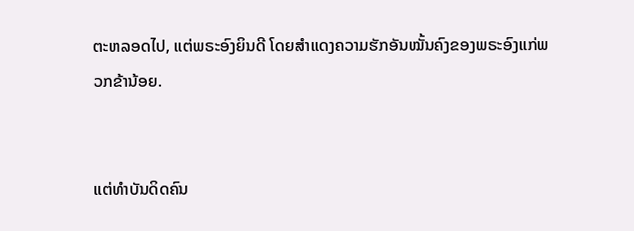ຕະຫລອດໄປ, ແຕ່ພຣະອົງຍິນດີ ໂດຍສຳແດງຄວາມຮັກອັນໝັ້ນຄົງຂອງພຣະອົງແກ່ພວກຂ້ານ້ອຍ.


ແຕ່ທຳບັນດິດຄົນ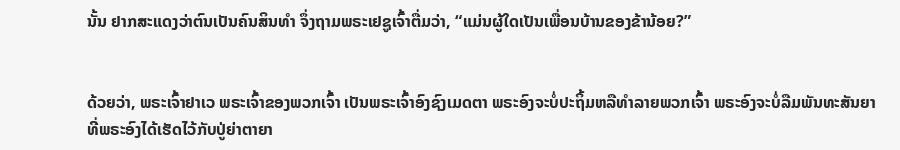ນັ້ນ ຢາກສະແດງວ່າຕົນເປັນຄົນສິນທຳ ຈຶ່ງຖາມພຣະເຢຊູເຈົ້າຕື່ມວ່າ, “ແມ່ນຜູ້ໃດເປັນເພື່ອນບ້ານຂອງຂ້ານ້ອຍ?”


ດ້ວຍວ່າ, ພຣະເຈົ້າຢາເວ ພຣະເຈົ້າຂອງພວກເຈົ້າ ເປັນພຣະເຈົ້າອົງຊົງເມດຕາ ພຣະອົງຈະບໍ່ປະຖິ້ມຫລືທຳລາຍພວກເຈົ້າ ພຣະອົງຈະບໍ່ລືມພັນທະສັນຍາທີ່ພຣະອົງໄດ້ເຮັດໄວ້ກັບປູ່ຍ່າຕາຍາ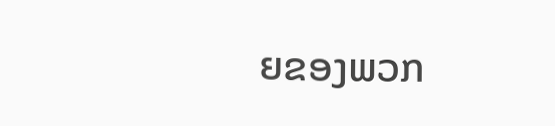ຍຂອງພວກ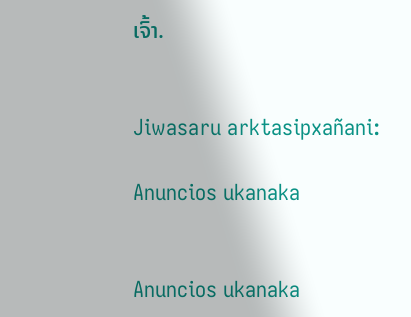ເຈົ້າ.


Jiwasaru arktasipxañani:

Anuncios ukanaka


Anuncios ukanaka